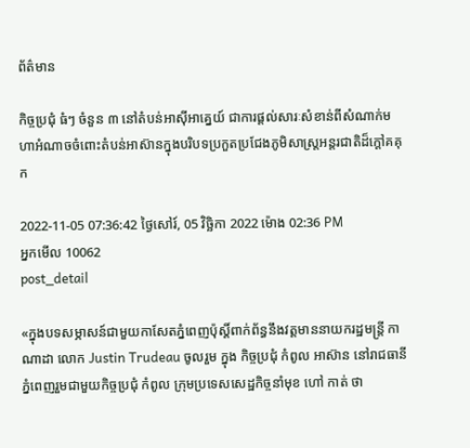ព័ត៌មាន

កិច្ចប្រជុំ ធំៗ ចំនួន ៣ នៅតំបន់អាស៊ីអាគ្នេយ៍ ជាការផ្តល់សារៈសំខាន់ពីសំណាក់មហាអំណាចចំពោះតំបន់អាស៊ានក្នុងបរិបទប្រកួតប្រជែងភូមិសាស្ត្រអន្តរជាតិដ៏ក្តៅគគុក

2022-11-05 07:36:42 ថ្ងៃសៅរ៍, 05 វិច្ឆិកា 2022 ម៉ោង 02:36 PM
អ្នកមើល 10062
post_detail

«ក្នុងបទសម្ភាសន៍ជាមួយកាសែតភ្នំពេញប៉ុស្តិ៍ពាក់ព័ន្ធនឹងវត្តមាននាយករដ្ឋមន្ត្រី កាណាដា លោក Justin Trudeau ចូលរួម ក្នុង កិច្ចប្រជុំ កំពូល អាស៊ាន នៅរាជធានី ភ្នំពេញរួមជាមួយកិច្ចប្រជុំ កំពូល ក្រុមប្រទេសសេដ្ឋកិច្ចនាំមុខ ហៅ កាត់ ថា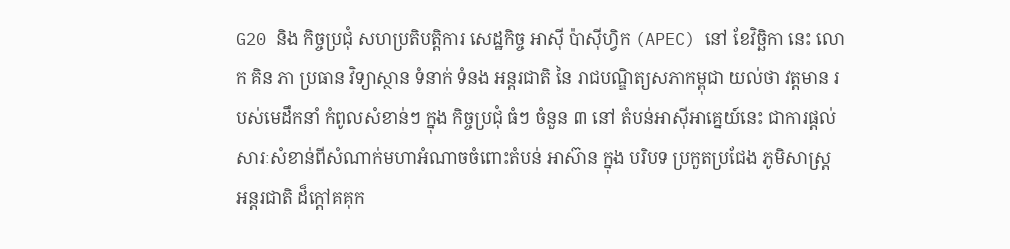G20 និង កិច្ចប្រជុំ សហប្រតិបត្តិការ សេដ្ឋកិច្ច អាស៊ី ប៉ាស៊ីហ្វិក (APEC) នៅ ខែវិច្ឆិកា នេះ លោក គិន ភា ប្រធាន វិទ្យាស្ថាន ទំនាក់ ទំនង អន្តរជាតិ នៃ រាជបណ្ឌិត្យសភាកម្ពុជា យល់ថា វត្តមាន របស់មេដឹកនាំ កំពូលសំខាន់ៗ ក្នុង កិច្ចប្រជុំ ធំៗ ចំនួន ៣ នៅ តំបន់អាស៊ីអាគ្នេយ៍នេះ ជាការផ្តល់សារៈសំខាន់ពីសំណាក់មហាអំណាចចំពោះតំបន់ អាស៊ាន ក្នុង បរិបទ ប្រកួតប្រជែង ភូមិសាស្ត្រ អន្តរជាតិ ដ៏ក្តៅគគុក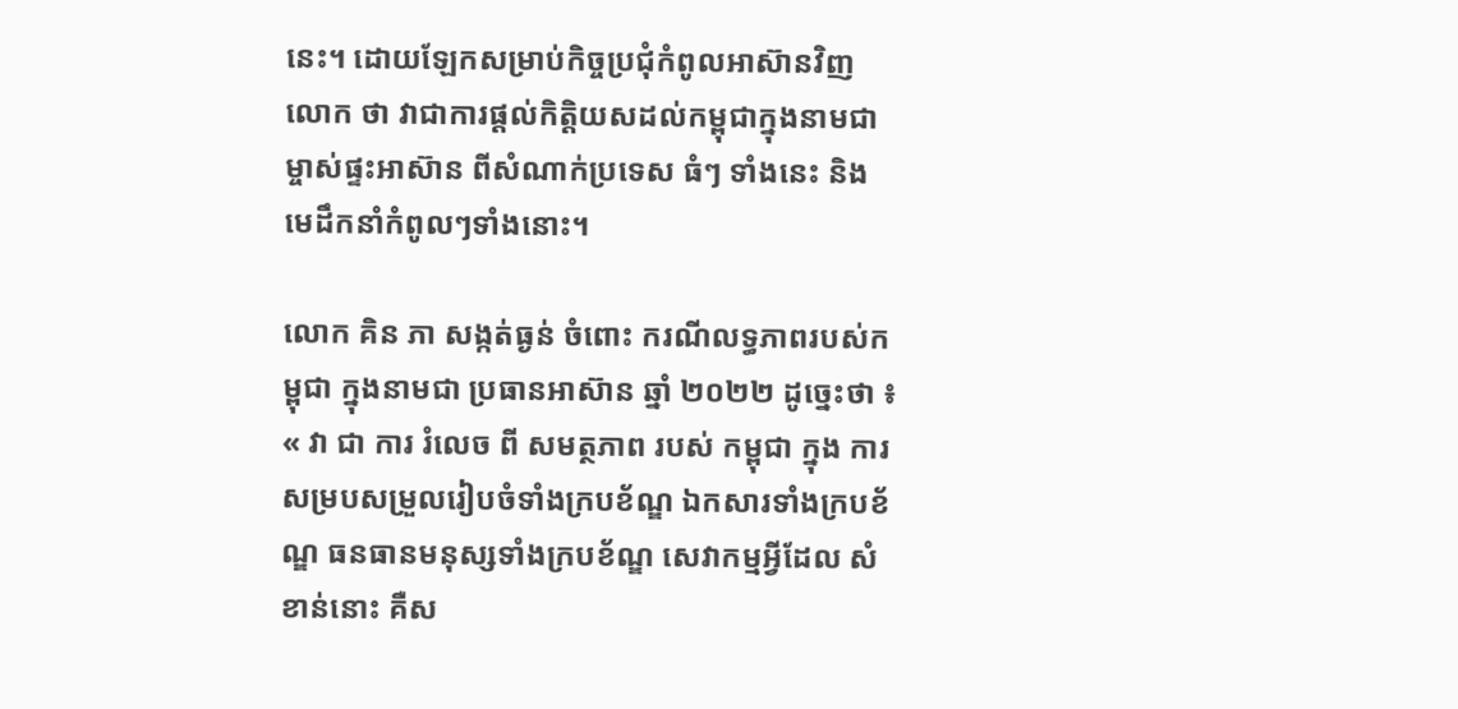នេះ។ ដោយឡែកសម្រាប់កិច្ចប្រជុំកំពូលអាស៊ានវិញ លោក ថា វាជាការផ្តល់កិត្តិយសដល់កម្ពុជាក្នុងនាមជាម្ចាស់ផ្ទះអាស៊ាន ពីសំណាក់ប្រទេស ធំៗ ទាំងនេះ និង មេដឹកនាំកំពូលៗទាំងនោះ។

លោក គិន ភា សង្កត់ធ្ងន់ ចំពោះ ករណីលទ្ធភាពរបស់កម្ពុជា ក្នុងនាមជា ប្រធានអាស៊ាន ឆ្នាំ ២០២២ ដូច្នេះថា ៖ « វា ជា ការ រំលេច ពី សមត្ថភាព របស់ កម្ពុជា ក្នុង ការសម្របសម្រួលរៀបចំទាំងក្របខ័ណ្ឌ ឯកសារទាំងក្របខ័ណ្ឌ ធនធានមនុស្សទាំងក្របខ័ណ្ឌ សេវាកម្មអ្វីដែល សំខាន់នោះ គឺស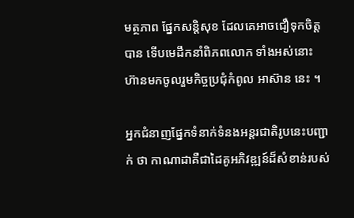មត្ថភាព ផ្នែកសន្តិសុខ ដែលគេអាចជឿទុកចិត្តបាន ទើបមេដឹកនាំពិភពលោក ទាំងអស់នោះ ហ៊ានមកចូលរួមកិច្ចប្រជុំកំពូល អាស៊ាន នេះ ។

អ្នកជំនាញផ្នែកទំនាក់ទំនងអន្តរជាតិរូបនេះបញ្ជាក់ ថា កាណាដាគឺជាដៃគូអភិវឌ្ឍន៍ដ៏សំខាន់របស់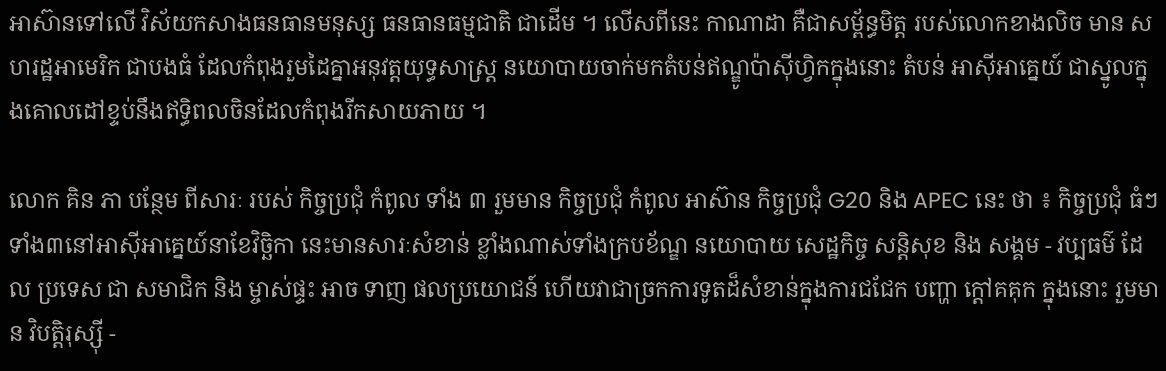អាស៊ានទៅលើ វិស័យកសាងធនធានមនុស្ស ធនធានធម្មជាតិ ជាដើម ។ លើសពីនេះ កាណាដា គឺជាសម្ព័ន្ធមិត្ត របស់លោកខាងលិច មាន សហរដ្ឋអាមេរិក ជាបងធំ ដែលកំពុងរួមដៃគ្នាអនុវត្តយុទ្ធសាស្ត្រ នយោបាយចាក់មកតំបន់ឥណ្ឌូប៉ាស៊ីហ្វិកក្នុងនោះ តំបន់ អាស៊ីអាគ្នេយ៍ ជាស្នូលក្នុងគោលដៅខ្ទប់នឹងឥទ្ធិពលចិនដែលកំពុងរីកសាយភាយ ។

លោក គិន ភា បន្ថែម ពីសារៈ របស់ កិច្ចប្រជុំ កំពូល ទាំង ៣ រួមមាន កិច្ចប្រជុំ កំពូល អាស៊ាន កិច្ចប្រជុំ G20 និង APEC នេះ ថា ៖ កិច្ចប្រជុំ ធំៗ ទាំង៣នៅអាស៊ីអាគ្នេយ៍នាខែវិច្ឆិកា នេះមានសារៈសំខាន់ ខ្លាំងណាស់ទាំងក្របខ័ណ្ឌ នយោបាយ សេដ្ឋកិច្ច សន្តិសុខ និង សង្គម - វប្បធម៌ ដែល ប្រទេស ជា សមាជិក និង ម្ចាស់ផ្ទះ អាច ទាញ ផលប្រយោជន៍ ហើយវាជាច្រកការទូតដ៏សំខាន់ក្នុងការជជែក បញ្ហា ក្តៅគគុក ក្នុងនោះ រួមមាន វិបត្តិរុស្ស៊ី -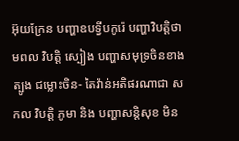អ៊ុយក្រែន បញ្ហាឧបទ្វីបកូរ៉េ បញ្ហាវិបត្តិថាមពល វិបត្តិ ស្បៀង បញ្ហាសមុទ្រចិនខាងត្បូង ជម្លោះចិន- តៃវ៉ាន់អតិផរណាជា សកល វិបត្តិ ភូមា និង បញ្ហាសន្តិសុខ មិន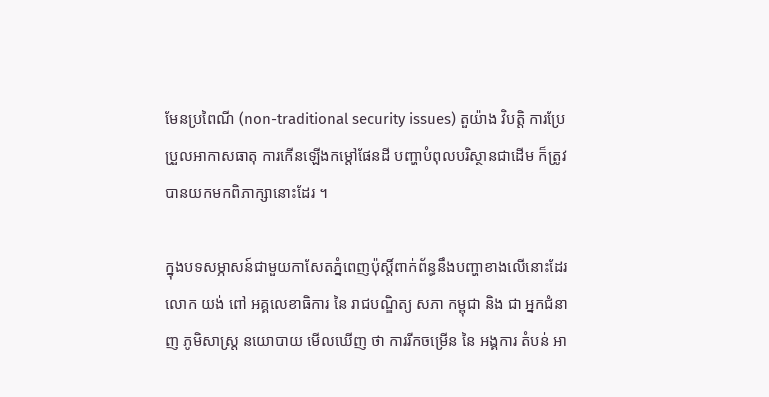មែនប្រពៃណី (non-traditional security issues) តួយ៉ាង វិបត្តិ ការប្រែប្រួលអាកាសធាតុ ការកើនឡើងកម្តៅផែនដី បញ្ហាបំពុលបរិស្ថានជាដើម ក៏ត្រូវបានយកមកពិភាក្សានោះដែរ ។

ក្នុងបទសម្ភាសន៍ជាមួយកាសែតភ្នំពេញប៉ុស្តិ៍ពាក់ព័ន្ធនឹងបញ្ហាខាងលើនោះដែរ លោក យង់ ពៅ អគ្គលេខាធិការ នៃ រាជបណ្ឌិត្យ សភា កម្ពុជា និង ជា អ្នកជំនាញ ភូមិសាស្ត្រ នយោបាយ មើលឃើញ ថា ការរីកចម្រើន នៃ អង្គការ តំបន់ អា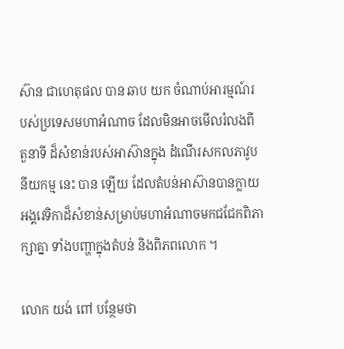ស៊ាន ជាហេតុផល បាន ឆាប យក ចំណាប់អារម្មណ៍របស់ប្រទេសមហាអំណាច ដែលមិនអាចមើលរំលងពី តួនាទី ដ៏សំខាន់របស់អាស៊ានក្នុង ដំណើរសកលភាវូបនីយកម្ម នេះ បាន ឡើយ ដែលតំបន់អាស៊ានបានក្លាយអង្គវេទិកាដ៏សំខាន់សម្រាប់មហាអំណាចមកជជែកពិភាក្សាគ្នា ទាំងបញ្ហាក្នុងតំបន់ និងពិភពលោក ។

លោក យង់ ពៅ បន្ថែមថា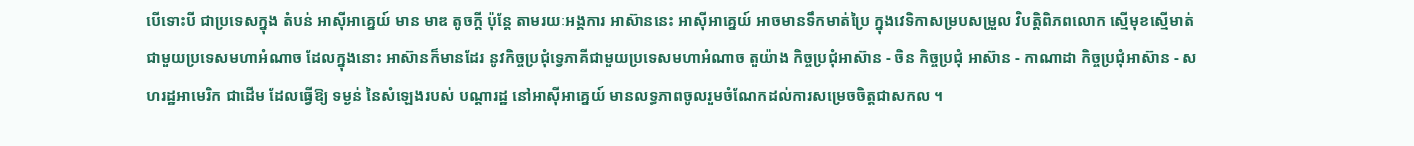បើទោះបី ជាប្រទេសក្នុង តំបន់ អាស៊ីអាគ្នេយ៍ មាន មាឌ តូចក្តី ប៉ុន្តែ តាមរយៈអង្គការ អាស៊ាននេះ អាស៊ីអាគ្នេយ៍ អាចមានទឹកមាត់ប្រៃ ក្នុងវេទិកាសម្របសម្រួល វិបត្តិពិភពលោក ស្មើមុខស្មើមាត់ ជាមួយប្រទេសមហាអំណាច ដែលក្នុងនោះ អាស៊ានក៏មានដែរ នូវកិច្ចប្រជុំទ្វេភាគីជាមួយប្រទេសមហាអំណាច តួយ៉ាង កិច្ចប្រជុំអាស៊ាន - ចិន កិច្ចប្រជុំ អាស៊ាន - កាណាដា កិច្ចប្រជុំអាស៊ាន - សហរដ្ឋអាមេរិក ជាដើម ដែលធ្វើឱ្យ ទម្ងន់ នៃសំឡេងរបស់ បណ្តារដ្ឋ នៅអាស៊ីអាគ្នេយ៍ មានលទ្ធភាពចូលរួមចំណែកដល់ការសម្រេចចិត្តជាសកល ។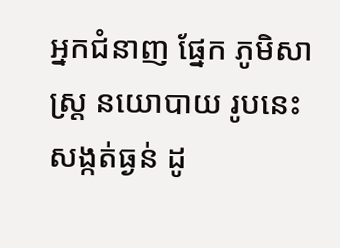អ្នកជំនាញ ផ្នែក ភូមិសាស្ត្រ នយោបាយ រូបនេះ សង្កត់ធ្ងន់ ដូ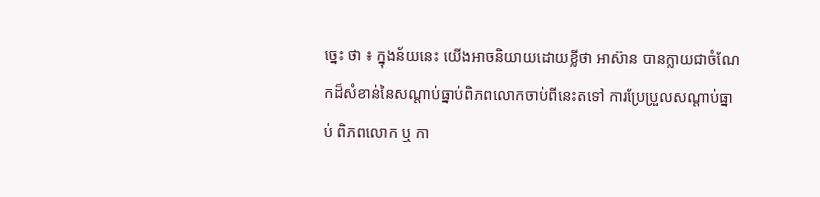ច្នេះ ថា ៖ ក្នុងន័យនេះ យើងអាចនិយាយដោយខ្លីថា អាស៊ាន បានក្លាយជាចំណែកដ៏សំខាន់នៃសណ្តាប់ធ្នាប់ពិភពលោកចាប់ពីនេះតទៅ ការប្រែប្រួលសណ្តាប់ធ្នាប់ ពិភពលោក ឬ កា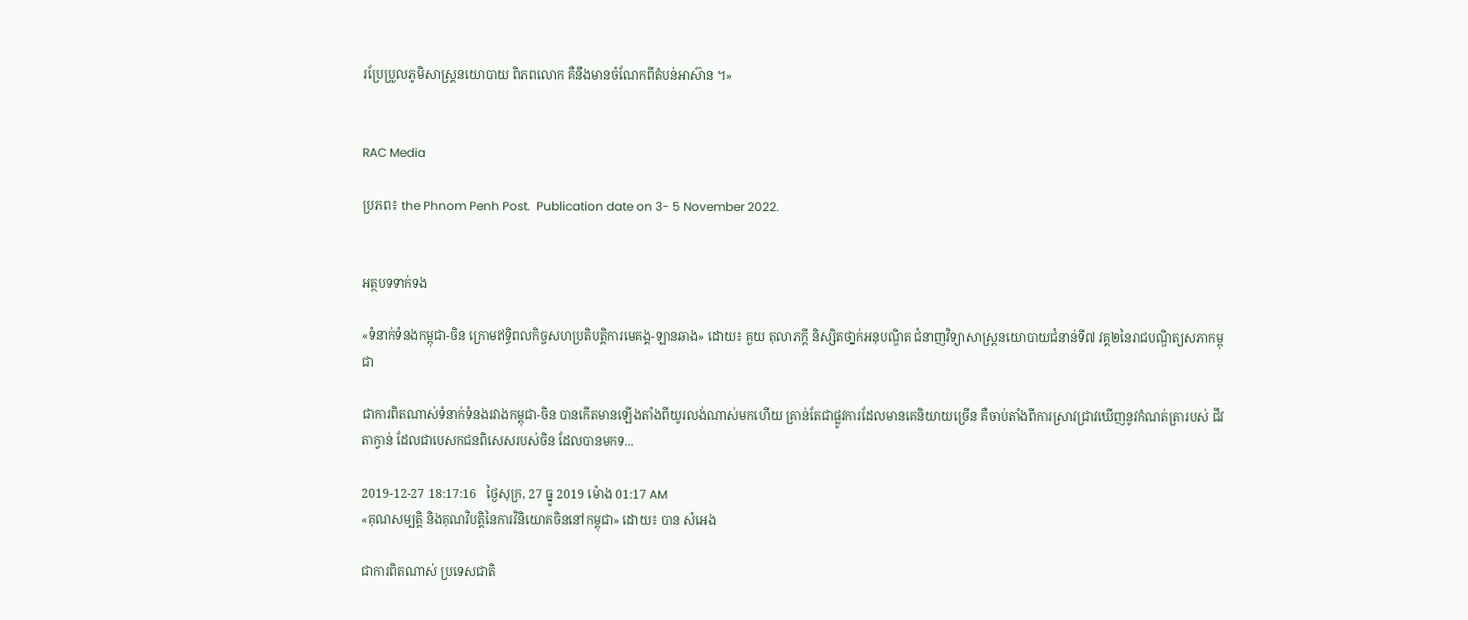រប្រែប្រួលភូមិសាស្ត្រនយោបាយ ពិភពលោក គឺនឹងមានចំណែកពីតំបន់អាស៊ាន ។»


RAC Media

ប្រភព៖ the Phnom Penh Post.  Publication date on 3- 5 November 2022.


អត្ថបទទាក់ទង

«ទំនាក់ទំនងកម្ពុជា-ចិន ក្រោមឥទ្ធិពលកិច្ចសហប្រតិបត្តិការមេគង្គ-ឡានឆាង» ដោយ៖ គួយ តុលាភក្ដី និស្សិតថា្នក់អនុបណ្ឌិត ជំនាញវិទ្យាសាស្រ្តនយោបាយជំនាន់ទី៧ វគ្គ២នៃរាជបណ្ឌិត្យសភាកម្ពុជា

ជាការពិតណាស់ទំនាក់ទំនងរវាងកម្ពុជា-ចិន បានកើតមានឡើងតាំងពីយូរលង់ណាស់មកហើយ គ្រាន់តែជាផ្លូវការដែលមានគេនិយាយច្រើន គឺចាប់តាំងពីការស្រាវជ្រាវឃើញនូវកំណត់ត្រារបស់ ជីវ តាក្វាន់ ដែលជាបេសកជនពិសេសរបស់ចិន ដែលបានមកទ...

2019-12-27 18:17:16   ថ្ងៃសុក្រ, 27 ធ្នូ 2019 ម៉ោង 01:17 AM
«គុណសម្បត្តិ និងគុណវិបត្តិនៃការវិនិយោគចិននៅកម្ពុជា» ដោយ៖ បាន សំអេង

ជាការពិតណាស់ ប្រទេសជាតិ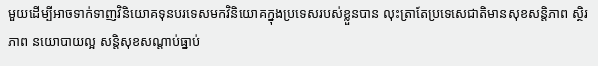មួយដើម្បីអាចទាក់ទាញវិនិយោគទុនបរទេសមកវិនិយោគក្នុងប្រទេសរបស់ខ្លួនបាន លុះត្រាតែប្រទេសេជាតិមានសុខសន្តិភាព ស្ថិរភាព នយោបាយល្អ សន្តិសុខសណ្តាប់ធ្នាប់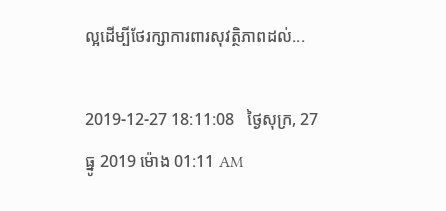ល្អដើម្បីថែរក្សាការពារសុវត្ថិភាពដល់...

2019-12-27 18:11:08   ថ្ងៃសុក្រ, 27 ធ្នូ 2019 ម៉ោង 01:11 AM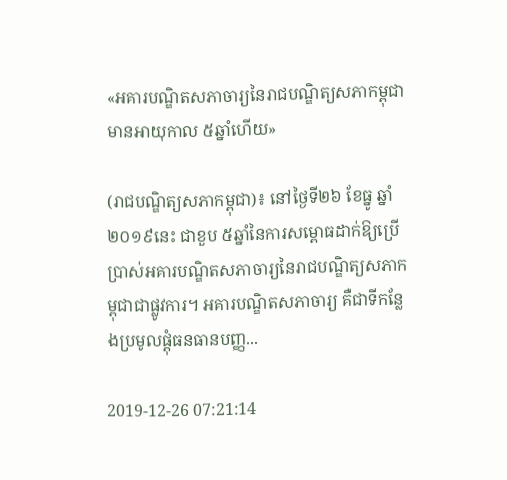«អគារបណ្ឌិតសភាចារ្យនៃរាជបណ្ឌិត្យសភាកម្ពុជាមានអាយុកាល ៥ឆ្នាំហើយ»

(រាជបណ្ឌិត្យសភាកម្ពុជា)៖ នៅថ្ងៃទី២៦ ខែធ្នូ ឆ្នាំ២០១៩នេះ ជាខួប ៥ឆ្នាំនៃការសម្ពោធដាក់ឱ្យប្រើប្រាស់អគារបណ្ឌិតសភាចារ្យនៃរាជបណ្ឌិត្យសភាកម្ពុជាជាផ្លូវការ។ អគារបណ្ឌិតសភាចារ្យ គឺជាទីកន្លែងប្រមូលផ្តុំធនធានបញ្ញ...

2019-12-26 07:21:14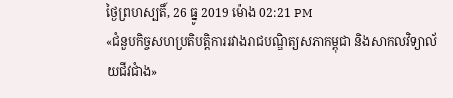ថ្ងៃព្រហស្បតិ៍, 26 ធ្នូ 2019 ម៉ោង 02:21 PM
«ជំនួបកិច្ចសហប្រតិបត្តិការរវាងរាជបណ្ឌិត្យសភាកម្ពុជា និងសាកលវិទ្យាល័យជីវជាំង»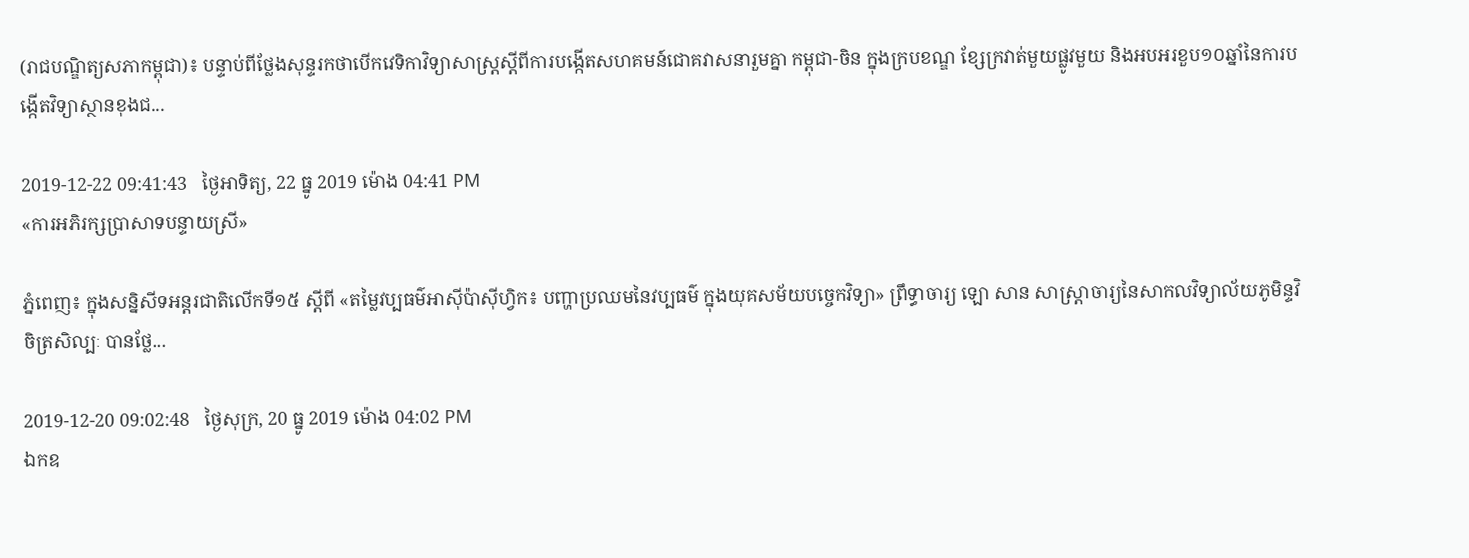(រាជបណ្ឌិត្យសភាកម្ពុជា)៖ បន្ទាប់ពីថ្លែងសុន្ទរកថាបើកវេទិកាវិទ្យាសាស្ត្រស្តីពីការបង្កើតសហគមន៍ជោគវាសនារួមគ្នា កម្ពុជា-ចិន ក្នុងក្របខណ្ឌ ខ្សែក្រវាត់មួយផ្លូវមួយ និងអបអរខួប១០ឆ្នាំនៃការបង្កើតវិទ្យាស្ថានខុងជ...

2019-12-22 09:41:43   ថ្ងៃអាទិត្យ, 22 ធ្នូ 2019 ម៉ោង 04:41 PM
«ការអភិរក្សប្រាសាទបន្ទាយស្រី»

ភ្នំពេញ៖ ក្នុងសន្និសីទអន្តរជាតិលើកទី១៥ ស្ដីពី «តម្លៃវប្បធម៌អាស៊ីប៉ាស៊ីហ្វិក៖ បញ្ហាប្រឈមនៃវប្បធម៌ ក្នុងយុគសម័យបច្ចេកវិទ្យា» ព្រឹទ្ធាចារ្យ ឡោ សាន សាស្ត្រាចារ្យនៃសាកលវិទ្យាល័យភូមិន្ទវិចិត្រសិល្បៈ បានថ្លែ...

2019-12-20 09:02:48   ថ្ងៃសុក្រ, 20 ធ្នូ 2019 ម៉ោង 04:02 PM
ឯកឧ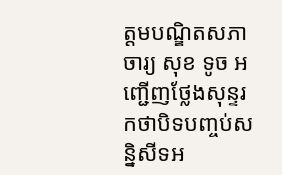ត្ដមបណ្ឌិតសភាចារ្យ សុខ ទូច អញ្ជើញថ្លែងសុន្ទរកថាបិទបញ្ចប់សន្និសីទអ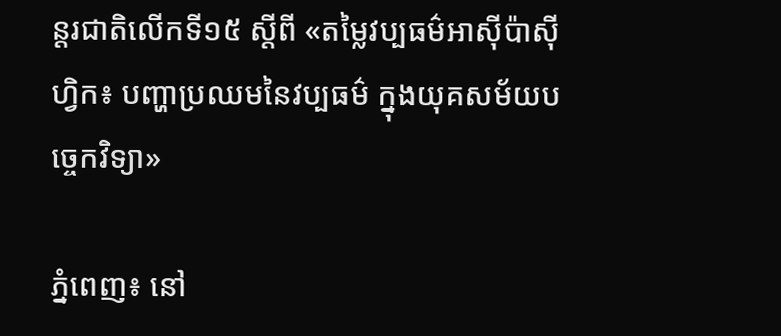ន្តរជាតិលើកទី១៥ ស្ដីពី «តម្លៃវប្បធម៌អាស៊ីប៉ាស៊ីហ្វិក៖ បញ្ហាប្រឈមនៃវប្បធម៌ ក្នុងយុគសម័យបច្ចេកវិទ្យា»

ភ្នំពេញ៖ នៅ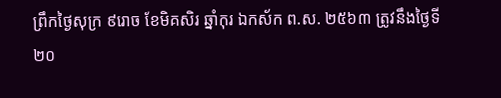ព្រឹកថ្ងៃសុក្រ ៩រោច ខែមិគសិរ ឆ្នាំកុរ ឯកស័ក ព.ស. ២៥៦៣ ត្រូវនឹងថ្ងៃទី២០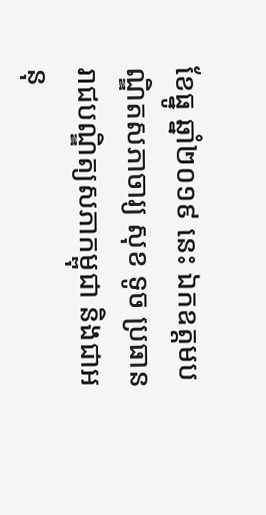ខែធ្នូ ឆ្នាំ២០១៩ នេះ ឯកឧត្ដមបណ្ឌិតសភាចារ្យ សុខ ទូច ប្រធានរាជបណ្ឌិត្យសភាកម្ពុជា និងជាអនុ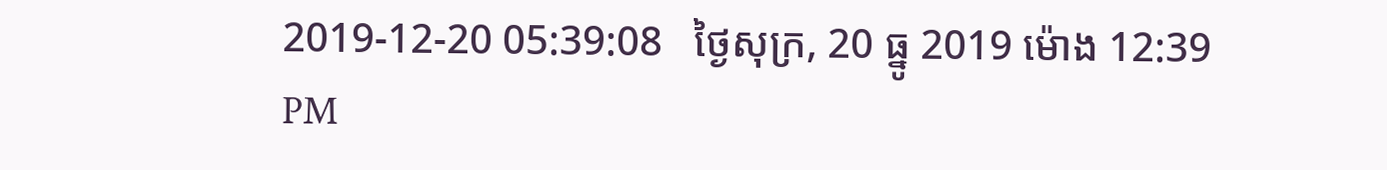2019-12-20 05:39:08   ថ្ងៃសុក្រ, 20 ធ្នូ 2019 ម៉ោង 12:39 PM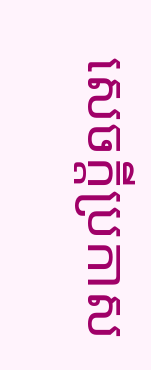សេចក្តីប្រកាស